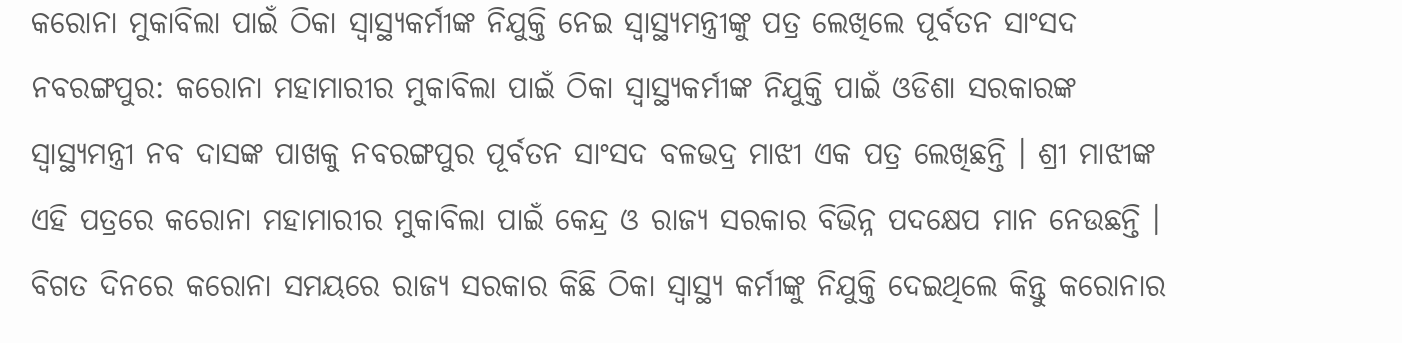କରୋନା ମୁକାବିଲା ପାଇଁ ଠିକା ସ୍ୱାସ୍ଥ୍ୟକର୍ମୀଙ୍କ ନିଯୁକ୍ତି ନେଇ ସ୍ୱାସ୍ଥ୍ୟମନ୍ତ୍ରୀଙ୍କୁ ପତ୍ର ଲେଖିଲେ ପୂର୍ବତନ ସାଂସଦ
ନବରଙ୍ଗପୁର: କରୋନା ମହାମାରୀର ମୁକାବିଲା ପାଇଁ ଠିକା ସ୍ୱାସ୍ଥ୍ୟକର୍ମୀଙ୍କ ନିଯୁକ୍ତି ପାଇଁ ଓଡିଶା ସରକାରଙ୍କ ସ୍ୱାସ୍ଥ୍ୟମନ୍ତ୍ରୀ ନବ ଦାସଙ୍କ ପାଖକୁ ନବରଙ୍ଗପୁର ପୂର୍ବତନ ସାଂସଦ ବଳଭଦ୍ର ମାଝୀ ଏକ ପତ୍ର ଲେଖିଛନ୍ତି । ଶ୍ରୀ ମାଝୀଙ୍କ ଏହି ପତ୍ରରେ କରୋନା ମହାମାରୀର ମୁକାବିଲା ପାଇଁ କେନ୍ଦ୍ର ଓ ରାଜ୍ୟ ସରକାର ବିଭିନ୍ନ ପଦକ୍ଷେପ ମାନ ନେଉଛନ୍ତି । ବିଗତ ଦିନରେ କରୋନା ସମୟରେ ରାଜ୍ୟ ସରକାର କିଛି ଠିକା ସ୍ୱାସ୍ଥ୍ୟ କର୍ମୀଙ୍କୁ ନିଯୁକ୍ତି ଦେଇଥିଲେ କିନ୍ତୁ କରୋନାର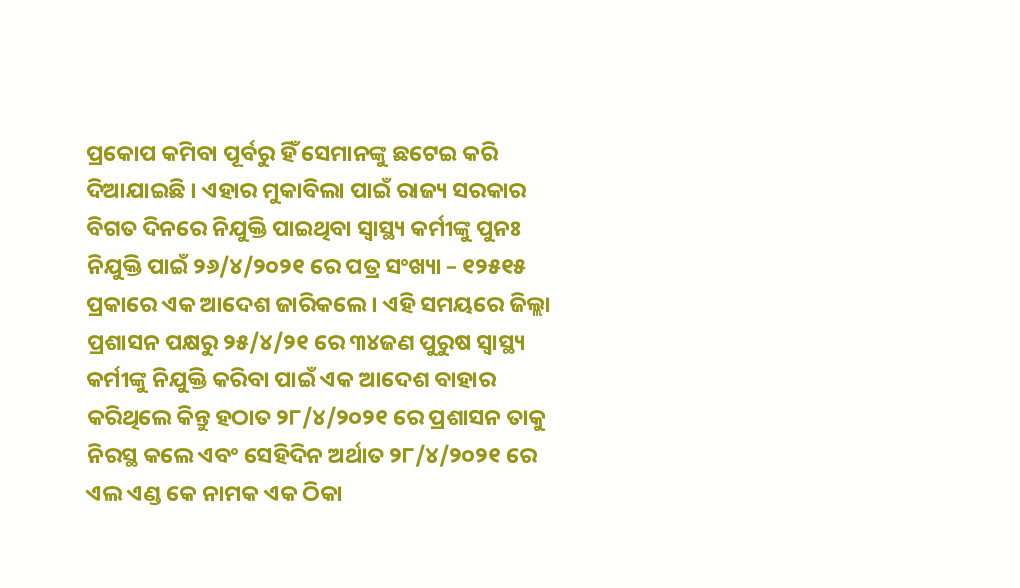ପ୍ରକୋପ କମିବା ପୂର୍ବରୁ ହିଁ ସେମାନଙ୍କୁ ଛଟେଇ କରି ଦିଆଯାଇଛି । ଏହାର ମୁକାବିଲା ପାଇଁ ରାଜ୍ୟ ସରକାର ବିଗତ ଦିନରେ ନିଯୁକ୍ତି ପାଇଥିବା ସ୍ୱାସ୍ଥ୍ୟ କର୍ମୀଙ୍କୁ ପୁନଃ ନିଯୁକ୍ତି ପାଇଁ ୨୬/୪/୨୦୨୧ ରେ ପତ୍ର ସଂଖ୍ୟା – ୧୨୫୧୫ ପ୍ରକାରେ ଏକ ଆଦେଶ ଜାରିକଲେ । ଏହି ସମୟରେ ଜିଲ୍ଲା ପ୍ରଶାସନ ପକ୍ଷରୁ ୨୫/୪/୨୧ ରେ ୩୪ଜଣ ପୁରୁଷ ସ୍ୱାସ୍ଥ୍ୟ କର୍ମୀଙ୍କୁ ନିଯୁକ୍ତି କରିବା ପାଇଁ ଏକ ଆଦେଶ ବାହାର କରିଥିଲେ କିନ୍ତୁ ହଠାତ ୨୮/୪/୨୦୨୧ ରେ ପ୍ରଶାସନ ତାକୁ ନିରସ୍ଥ କଲେ ଏବଂ ସେହିଦିନ ଅର୍ଥାତ ୨୮/୪/୨୦୨୧ ରେ ଏଲ ଏଣ୍ଡ କେ ନାମକ ଏକ ଠିକା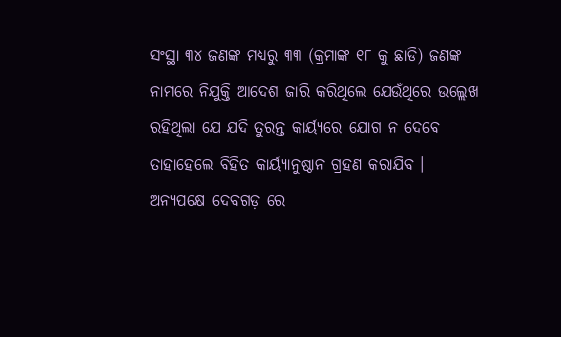ସଂସ୍ଥା ୩୪ ଜଣଙ୍କ ମଧ୍ୟରୁ ୩୩ (କ୍ରମାଙ୍କ ୧୮ କୁ ଛାଡି) ଜଣଙ୍କ ନାମରେ ନିଯୁକ୍ତି ଆଦେଶ ଜାରି କରିଥିଲେ ଯେଉଁଥିରେ ଉଲ୍ଲେଖ ରହିଥିଲା ଯେ ଯଦି ତୁରନ୍ତ କାର୍ୟ୍ୟରେ ଯୋଗ ନ ଦେବେ ତାହାହେଲେ ବିହିତ କାର୍ୟ୍ୟାନୁଷ୍ଠାନ ଗ୍ରହଣ କରାଯିବ ।
ଅନ୍ୟପକ୍ଷେ ଦେବଗଡ଼ ରେ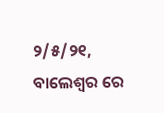୨/୫/୨୧, ବାଲେଶ୍ଵର ରେ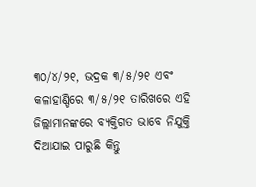୩୦/୪/୨୧, ଭଦ୍ରକ ୩/୫/୨୧ ଏବଂ କଳାହାଣ୍ଡିରେ ୩/୫/୨୧ ତାରିଖରେ ଏହି ଜିଲ୍ଲାମାନଙ୍କରେ ବ୍ୟକ୍ତିଗତ ଭାବେ ନିଯୁକ୍ତି ଦିଆଯାଇ ପାରୁଛି କିନ୍ତୁ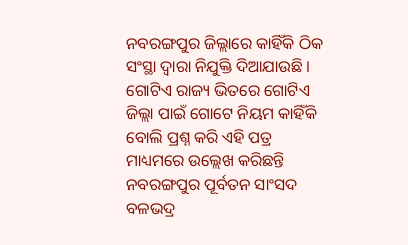ନବରଙ୍ଗପୁର ଜିଲ୍ଲାରେ କାହିଁକି ଠିକ ସଂସ୍ଥା ଦ୍ୱାରା ନିଯୁକ୍ତି ଦିଆଯାଉଛି । ଗୋଟିଏ ରାଜ୍ୟ ଭିତରେ ଗୋଟିଏ ଜିଲ୍ଲା ପାଇଁ ଗୋଟେ ନିୟମ କାହିଁକି ବୋଲି ପ୍ରଶ୍ନ କରି ଏହି ପତ୍ର ମାଧ୍ୟମରେ ଉଲ୍ଲେଖ କରିଛନ୍ତି ନବରଙ୍ଗପୁର ପୂର୍ବତନ ସାଂସଦ ବଳଭଦ୍ର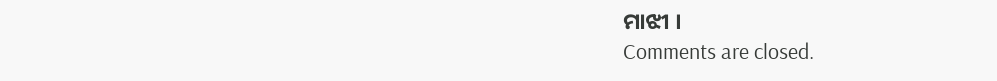ମାଝୀ ।
Comments are closed.